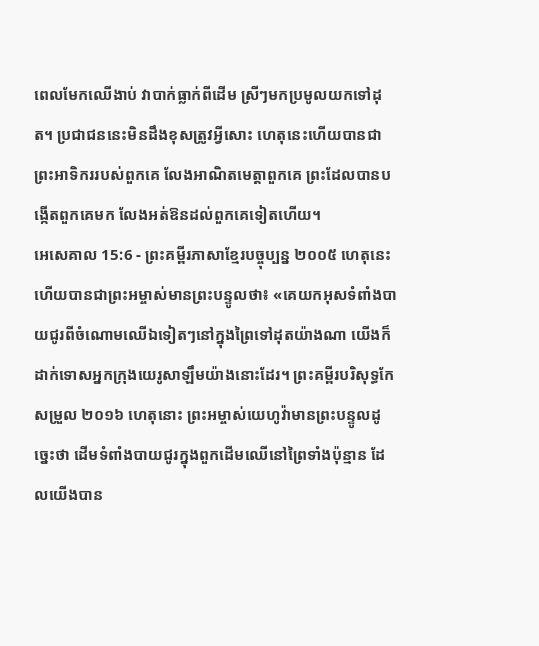ពេលមែកឈើងាប់ វាបាក់ធ្លាក់ពីដើម ស្រីៗមកប្រមូលយកទៅដុត។ ប្រជាជននេះមិនដឹងខុសត្រូវអ្វីសោះ ហេតុនេះហើយបានជាព្រះអាទិកររបស់ពួកគេ លែងអាណិតមេត្តាពួកគេ ព្រះដែលបានបង្កើតពួកគេមក លែងអត់ឱនដល់ពួកគេទៀតហើយ។
អេសេគាល 15:6 - ព្រះគម្ពីរភាសាខ្មែរបច្ចុប្បន្ន ២០០៥ ហេតុនេះហើយបានជាព្រះអម្ចាស់មានព្រះបន្ទូលថា៖ «គេយកអុសទំពាំងបាយជូរពីចំណោមឈើឯទៀតៗនៅក្នុងព្រៃទៅដុតយ៉ាងណា យើងក៏ដាក់ទោសអ្នកក្រុងយេរូសាឡឹមយ៉ាងនោះដែរ។ ព្រះគម្ពីរបរិសុទ្ធកែសម្រួល ២០១៦ ហេតុនោះ ព្រះអម្ចាស់យេហូវ៉ាមានព្រះបន្ទូលដូច្នេះថា ដើមទំពាំងបាយជូរក្នុងពួកដើមឈើនៅព្រៃទាំងប៉ុន្មាន ដែលយើងបាន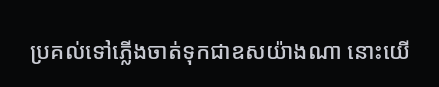ប្រគល់ទៅភ្លើងចាត់ទុកជាឧសយ៉ាងណា នោះយើ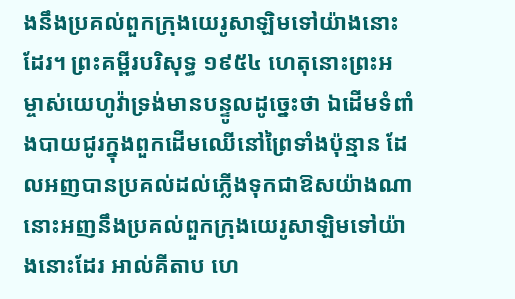ងនឹងប្រគល់ពួកក្រុងយេរូសាឡិមទៅយ៉ាងនោះដែរ។ ព្រះគម្ពីរបរិសុទ្ធ ១៩៥៤ ហេតុនោះព្រះអម្ចាស់យេហូវ៉ាទ្រង់មានបន្ទូលដូច្នេះថា ឯដើមទំពាំងបាយជូរក្នុងពួកដើមឈើនៅព្រៃទាំងប៉ុន្មាន ដែលអញបានប្រគល់ដល់ភ្លើងទុកជាឱសយ៉ាងណា នោះអញនឹងប្រគល់ពួកក្រុងយេរូសាឡិមទៅយ៉ាងនោះដែរ អាល់គីតាប ហេ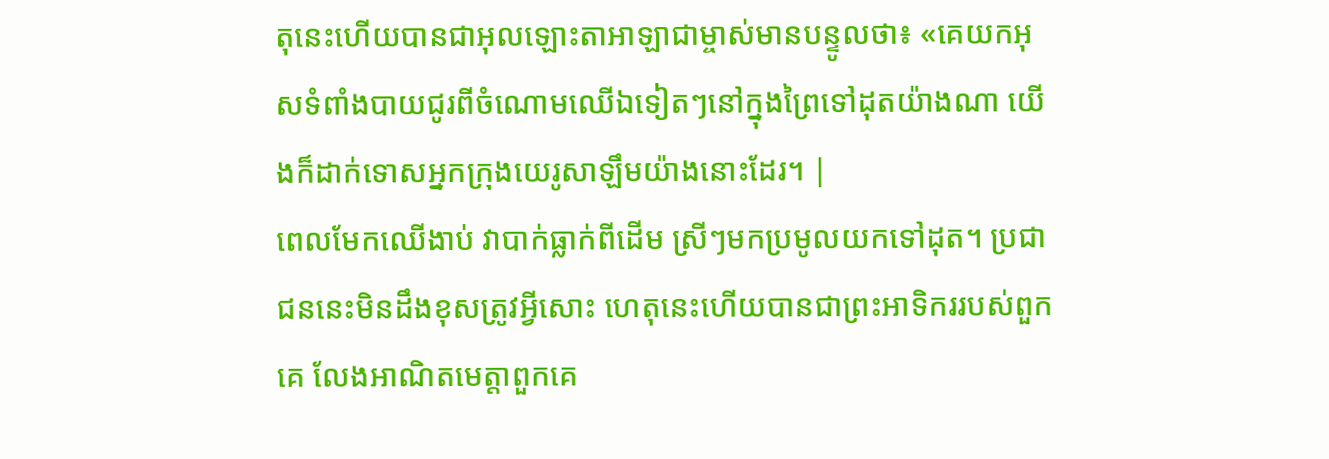តុនេះហើយបានជាអុលឡោះតាអាឡាជាម្ចាស់មានបន្ទូលថា៖ «គេយកអុសទំពាំងបាយជូរពីចំណោមឈើឯទៀតៗនៅក្នុងព្រៃទៅដុតយ៉ាងណា យើងក៏ដាក់ទោសអ្នកក្រុងយេរូសាឡឹមយ៉ាងនោះដែរ។ |
ពេលមែកឈើងាប់ វាបាក់ធ្លាក់ពីដើម ស្រីៗមកប្រមូលយកទៅដុត។ ប្រជាជននេះមិនដឹងខុសត្រូវអ្វីសោះ ហេតុនេះហើយបានជាព្រះអាទិកររបស់ពួកគេ លែងអាណិតមេត្តាពួកគេ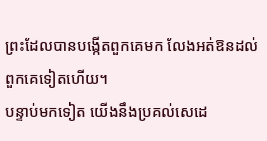ព្រះដែលបានបង្កើតពួកគេមក លែងអត់ឱនដល់ពួកគេទៀតហើយ។
បន្ទាប់មកទៀត យើងនឹងប្រគល់សេដេ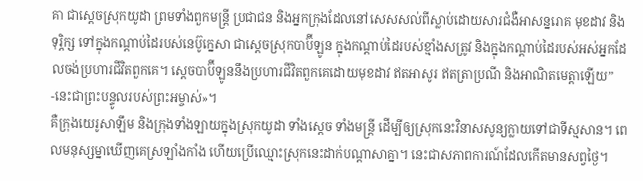គា ជាស្ដេចស្រុកយូដា ព្រមទាំងពួកមន្ត្រី ប្រជាជន និងអ្នកក្រុងដែលនៅសេសសល់ពីស្លាប់ដោយសារជំងឺអាសន្នរោគ មុខដាវ និងទុរ្ភិក្ស ទៅក្នុងកណ្ដាប់ដៃរបស់នេប៊ូក្នេសា ជាស្ដេចស្រុកបាប៊ីឡូន ក្នុងកណ្ដាប់ដៃរបស់ខ្មាំងសត្រូវ និងក្នុងកណ្ដាប់ដៃរបស់អស់អ្នកដែលចង់ប្រហារជីវិតពួកគេ។ ស្ដេចបាប៊ីឡូននឹងប្រហារជីវិតពួកគេដោយមុខដាវ ឥតអាសូរ ឥតត្រាប្រណី និងអាណិតមេត្តាឡើយ” -នេះជាព្រះបន្ទូលរបស់ព្រះអម្ចាស់»។
គឺក្រុងយេរូសាឡឹម និងក្រុងទាំងឡាយក្នុងស្រុកយូដា ទាំងស្ដេច ទាំងមន្ត្រី ដើម្បីឲ្យស្រុកនេះវិនាសសូន្យក្លាយទៅជាទីស្មសាន។ ពេលមនុស្សម្នាឃើញគេស្រឡាំងកាំង ហើយប្រើឈ្មោះស្រុកនេះដាក់បណ្ដាសាគ្នា។ នេះជាសភាពការណ៍ដែលកើតមានសព្វថ្ងៃ។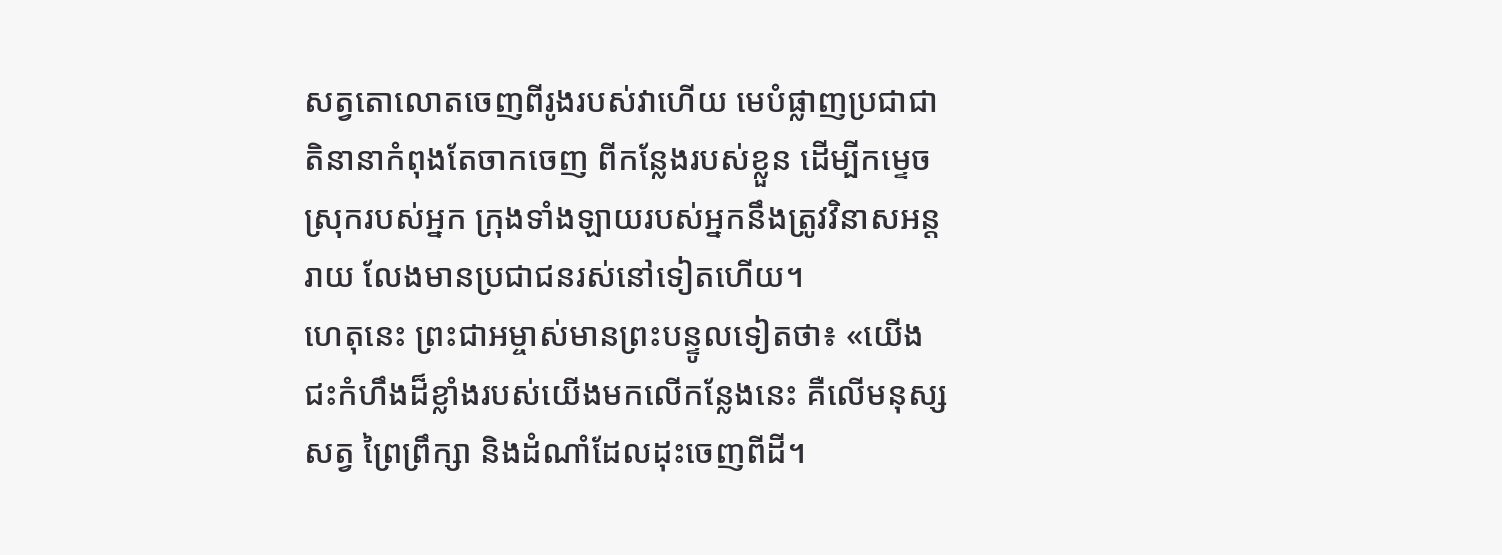សត្វតោលោតចេញពីរូងរបស់វាហើយ មេបំផ្លាញប្រជាជាតិនានាកំពុងតែចាកចេញ ពីកន្លែងរបស់ខ្លួន ដើម្បីកម្ទេចស្រុករបស់អ្នក ក្រុងទាំងឡាយរបស់អ្នកនឹងត្រូវវិនាសអន្តរាយ លែងមានប្រជាជនរស់នៅទៀតហើយ។
ហេតុនេះ ព្រះជាអម្ចាស់មានព្រះបន្ទូលទៀតថា៖ «យើងជះកំហឹងដ៏ខ្លាំងរបស់យើងមកលើកន្លែងនេះ គឺលើមនុស្ស សត្វ ព្រៃព្រឹក្សា និងដំណាំដែលដុះចេញពីដី។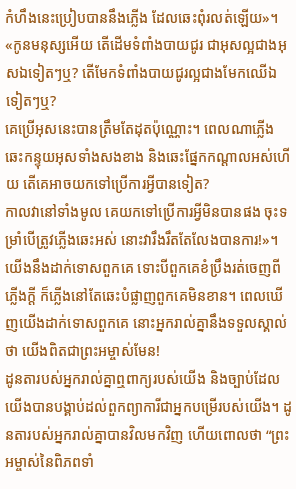កំហឹងនេះប្រៀបបាននឹងភ្លើង ដែលឆេះពុំរលត់ឡើយ»។
«កូនមនុស្សអើយ តើដើមទំពាំងបាយជូរ ជាអុសល្អជាងអុសឯទៀតៗឬ? តើមែកទំពាំងបាយជូរល្អជាងមែកឈើឯទៀតៗឬ?
គេប្រើអុសនេះបានត្រឹមតែដុតប៉ុណ្ណោះ។ ពេលណាភ្លើងឆេះកន្ទុយអុសទាំងសងខាង និងឆេះផ្នែកកណ្ដាលអស់ហើយ តើគេអាចយកទៅប្រើការអ្វីបានទៀត?
កាលវានៅទាំងមូល គេយកទៅប្រើការអ្វីមិនបានផង ចុះទម្រាំបើត្រូវភ្លើងឆេះអស់ នោះវារឹងរឹតតែលែងបានការ!»។
យើងនឹងដាក់ទោសពួកគេ ទោះបីពួកគេខំប្រឹងរត់ចេញពីភ្លើងក្ដី ក៏ភ្លើងនៅតែឆេះបំផ្លាញពួកគេមិនខាន។ ពេលឃើញយើងដាក់ទោសពួកគេ នោះអ្នករាល់គ្នានឹងទទួលស្គាល់ថា យើងពិតជាព្រះអម្ចាស់មែន!
ដូនតារបស់អ្នករាល់គ្នាឮពាក្យរបស់យើង និងច្បាប់ដែលយើងបានបង្គាប់ដល់ពួកព្យាការីជាអ្នកបម្រើរបស់យើង។ ដូនតារបស់អ្នករាល់គ្នាបានវិលមកវិញ ហើយពោលថា “ព្រះអម្ចាស់នៃពិភពទាំ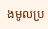ងមូលប្រ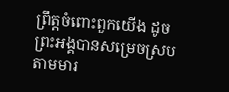ព្រឹត្តចំពោះពួកយើង ដូចព្រះអង្គបានសម្រេចស្របតាមមារ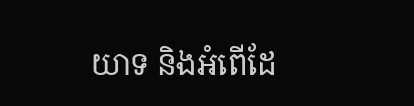យាទ និងអំពើដែ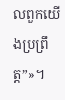លពួកយើងប្រព្រឹត្ត”»។